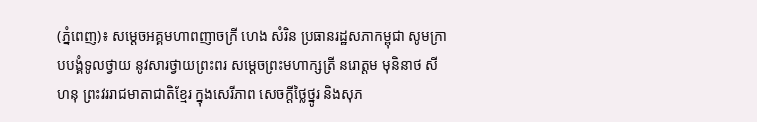(ភ្នំពេញ)៖ សម្តេចអគ្គមហាពញាចក្រី ហេង សំរិន ប្រធានរដ្ឋសភាកម្ពុជា សូមក្រាបបង្គំទូលថ្វាយ នូវសារថ្វាយព្រះពរ សម្តេចព្រះមហាក្សត្រី នរោត្តម មុនិនាថ សីហនុ ព្រះវររាជមាតាជាតិខ្មែរ ក្នុងសេរីភាព សេចក្តីថ្លៃថ្នូរ និងសុភ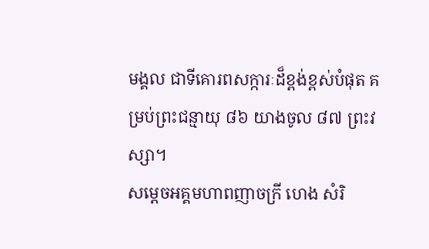មង្គល ជាទីគោរពសក្ការៈដ៏ខ្ពង់ខ្ពស់បំផុត គម្រប់ព្រះជន្មាយុ ៨៦ យាងចូល ៨៧ ព្រះវស្សា។
សម្តេចអគ្គមហាពញាចក្រី ហេង សំរិ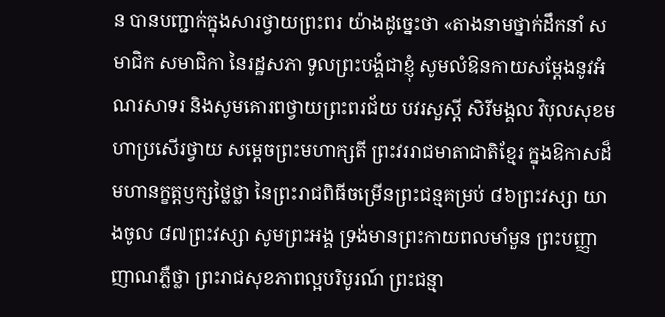ន បានបញ្ជាក់ក្នុងសារថ្វាយព្រះពរ យ៉ាងដូច្នេះថា «តាងនាមថ្នាក់ដឹកនាំ សមាជិក សមាជិកា នៃរដ្ឋសភា ទូលព្រះបង្គំជាខ្ញុំ សូមលំឱនកាយសម្ដែងនូវអំណរសាទរ និងសូមគោរពថ្វាយព្រះពរជ័យ បវរសួស្តី សិរីមង្គល វិបុលសុខមហាប្រសើរថ្វាយ សម្តេចព្រះមហាក្សតី ព្រះវររាជមាតាជាតិខ្មែរ ក្នុងឱកាសដ៏មហានក្ខត្តឫក្សថ្លៃថ្លា នៃព្រះរាជពិធីចម្រើនព្រះជន្មគម្រប់ ៨៦ព្រះវស្សា យាងចូល ៨៧ព្រះវស្សា សូមព្រះអង្គ ទ្រង់មានព្រះកាយពលមាំមួន ព្រះបញ្ញាញាណភ្លឺថ្លា ព្រះរាជសុខភាពល្អបរិបូរណ៍ ព្រះជន្មា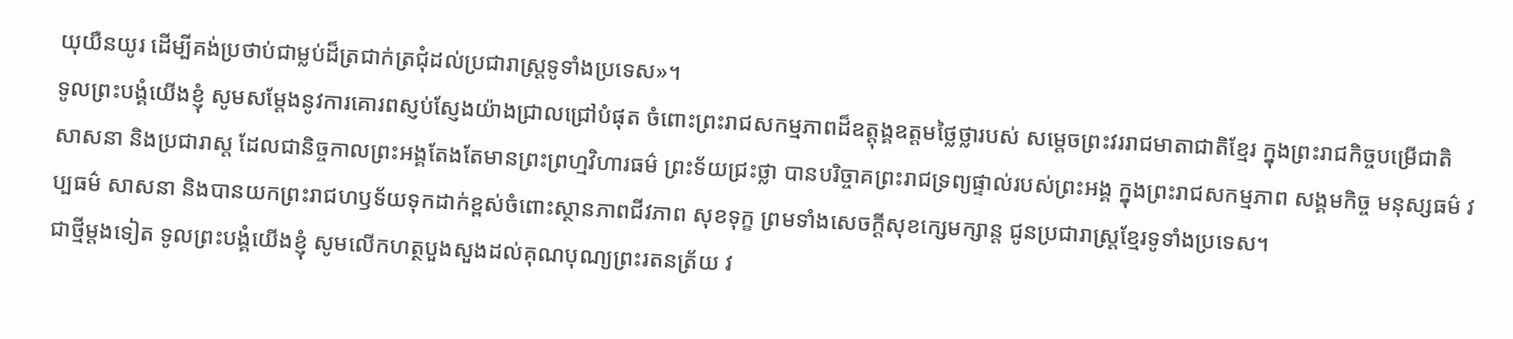យុយឺនយូរ ដើម្បីគង់ប្រថាប់ជាម្លប់ដ៏ត្រជាក់ត្រជុំដល់ប្រជារាស្ត្រទូទាំងប្រទេស»។
ទូលព្រះបង្គំយើងខ្ញុំ សូមសម្តែងនូវការគោរពស្ញប់ស្ញែងយ៉ាងជ្រាលជ្រៅបំផុត ចំពោះព្រះរាជសកម្មភាពដ៏ឧត្តុង្គឧត្តមថ្លៃថ្លារបស់ សម្តេចព្រះវររាជមាតាជាតិខ្មែរ ក្នុងព្រះរាជកិច្ចបម្រើជាតិ សាសនា និងប្រជារាស្ត ដែលជានិច្ចកាលព្រះអង្គតែងតែមានព្រះព្រហ្មវិហារធម៌ ព្រះទ័យជ្រះថ្លា បានបរិច្ចាគព្រះរាជទ្រព្យផ្ទាល់របស់ព្រះអង្គ ក្នុងព្រះរាជសកម្មភាព សង្គមកិច្ច មនុស្សធម៌ វប្បធម៌ សាសនា និងបានយកព្រះរាជហឫទ័យទុកដាក់ខ្ពស់ចំពោះស្ថានភាពជីវភាព សុខទុក្ខ ព្រមទាំងសេចក្តីសុខក្សេមក្សាន្ត ជូនប្រជារាស្ត្រខ្មែរទូទាំងប្រទេស។
ជាថ្មីម្តងទៀត ទូលព្រះបង្គំយើងខ្ញុំ សូមលើកហត្ថបួងសួងដល់គុណបុណ្យព្រះរតនត្រ័យ វ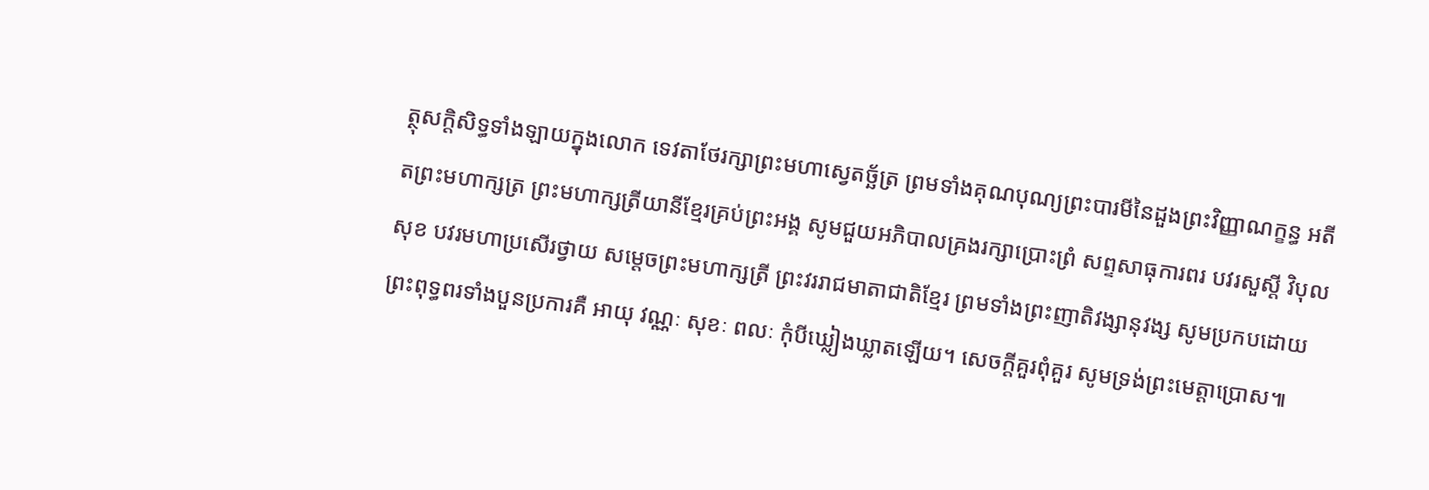ត្ថុសក្តិសិទ្ធទាំងឡាយក្នុងលោក ទេវតាថែរក្សាព្រះមហាស្វេតច្ឆ័ត្រ ព្រមទាំងគុណបុណ្យព្រះបារមីនៃដួងព្រះវិញ្ញាណក្ខន្ធ អតីតព្រះមហាក្សត្រ ព្រះមហាក្សត្រីយានីខ្មែរគ្រប់ព្រះអង្គ សូមជួយអភិបាលគ្រងរក្សាប្រោះព្រំ សព្ទសាធុការពរ បវរសួស្តី វិបុលសុខ បវរមហាប្រសើរថ្វាយ សម្ដេចព្រះមហាក្សត្រី ព្រះវររាជមាតាជាតិខ្មែរ ព្រមទាំងព្រះញាតិវង្សានុវង្ស សូមប្រកបដោយព្រះពុទ្ធពរទាំងបួនប្រការគឺ អាយុ វណ្ណៈ សុខៈ ពលៈ កុំបីឃ្លៀងឃ្លាតឡើយ។ សេចក្តីគួរពុំគួរ សូមទ្រង់ព្រះមេត្តាប្រោស៕